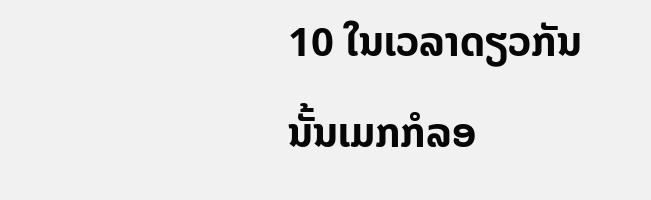10 ໃນເວລາດຽວກັນນັ້ນເມກກໍລອ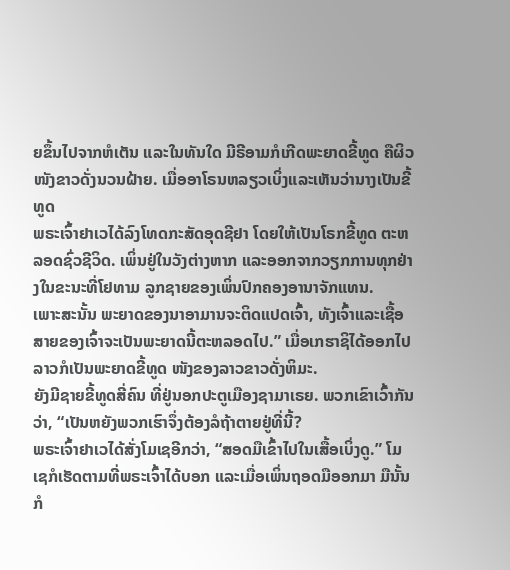ຍຂຶ້ນໄປຈາກຫໍເຕັນ ແລະໃນທັນໃດ ມີຣີອາມກໍເກີດພະຍາດຂີ້ທູດ ຄືຜິວໜັງຂາວດັ່ງນວນຝ້າຍ. ເມື່ອອາໂຣນຫລຽວເບິ່ງແລະເຫັນວ່ານາງເປັນຂີ້ທູດ
ພຣະເຈົ້າຢາເວໄດ້ລົງໂທດກະສັດອຸດຊີຢາ ໂດຍໃຫ້ເປັນໂຣກຂີ້ທູດ ຕະຫລອດຊົ່ວຊີວິດ. ເພິ່ນຢູ່ໃນວັງຕ່າງຫາກ ແລະອອກຈາກວຽກການທຸກຢ່າງໃນຂະນະທີ່ໂຢທາມ ລູກຊາຍຂອງເພິ່ນປົກຄອງອານາຈັກແທນ.
ເພາະສະນັ້ນ ພະຍາດຂອງນາອາມານຈະຕິດແປດເຈົ້າ, ທັງເຈົ້າແລະເຊື້ອສາຍຂອງເຈົ້າຈະເປັນພະຍາດນີ້ຕະຫລອດໄປ.” ເມື່ອເກຮາຊິໄດ້ອອກໄປ ລາວກໍເປັນພະຍາດຂີ້ທູດ ໜັງຂອງລາວຂາວດັ່ງຫິມະ.
ຍັງມີຊາຍຂີ້ທູດສີ່ຄົນ ທີ່ຢູ່ນອກປະຕູເມືອງຊາມາເຣຍ. ພວກເຂົາເວົ້າກັນວ່າ, “ເປັນຫຍັງພວກເຮົາຈຶ່ງຕ້ອງລໍຖ້າຕາຍຢູ່ທີ່ນີ້?
ພຣະເຈົ້າຢາເວໄດ້ສັ່ງໂມເຊອີກວ່າ, “ສອດມືເຂົ້າໄປໃນເສື້ອເບິ່ງດູ.” ໂມເຊກໍເຮັດຕາມທີ່ພຣະເຈົ້າໄດ້ບອກ ແລະເມື່ອເພິ່ນຖອດມືອອກມາ ມືນັ້ນກໍ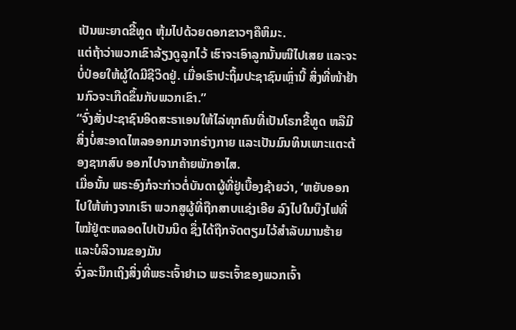ເປັນພະຍາດຂີ້ທູດ ຫຸ້ມໄປດ້ວຍດອກຂາວໆຄືຫິມະ.
ແຕ່ຖ້າວ່າພວກເຂົາລ້ຽງດູລູກໄວ້ ເຮົາຈະເອົາລູກນັ້ນໜີໄປເສຍ ແລະຈະບໍ່ປ່ອຍໃຫ້ຜູ້ໃດມີຊີວິດຢູ່. ເມື່ອເຮົາປະຖິ້ມປະຊາຊົນເຫຼົ່ານີ້ ສິ່ງທີ່ໜ້າຢ້ານກົວຈະເກີດຂຶ້ນກັບພວກເຂົາ.”
“ຈົ່ງສັ່ງປະຊາຊົນອິດສະຣາເອນໃຫ້ໄລ່ທຸກຄົນທີ່ເປັນໂຣກຂີ້ທູດ ຫລືມີສິ່ງບໍ່ສະອາດໄຫລອອກມາຈາກຮ່າງກາຍ ແລະເປັນມົນທິນເພາະແຕະຕ້ອງຊາກສົບ ອອກໄປຈາກຄ້າຍພັກອາໄສ.
ເມື່ອນັ້ນ ພຣະອົງກໍຈະກ່າວຕໍ່ບັນດາຜູ້ທີ່ຢູ່ເບື້ອງຊ້າຍວ່າ, ‘ຫຍັບອອກໄປໃຫ້ຫ່າງຈາກເຮົາ ພວກສູຜູ້ທີ່ຖືກສາບແຊ່ງເອີຍ ລົງໄປໃນບຶງໄຟທີ່ໄໝ້ຢູ່ຕະຫລອດໄປເປັນນິດ ຊຶ່ງໄດ້ຖືກຈັດຕຽມໄວ້ສຳລັບມານຮ້າຍ ແລະບໍລິວານຂອງມັນ
ຈົ່ງລະນຶກເຖິງສິ່ງທີ່ພຣະເຈົ້າຢາເວ ພຣະເຈົ້າຂອງພວກເຈົ້າ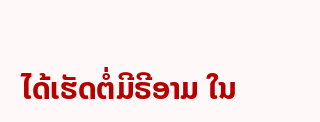ໄດ້ເຮັດຕໍ່ມີຣີອາມ ໃນ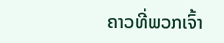ຄາວທີ່ພວກເຈົ້າ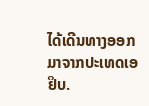ໄດ້ເດີນທາງອອກມາຈາກປະເທດເອຢິບ.